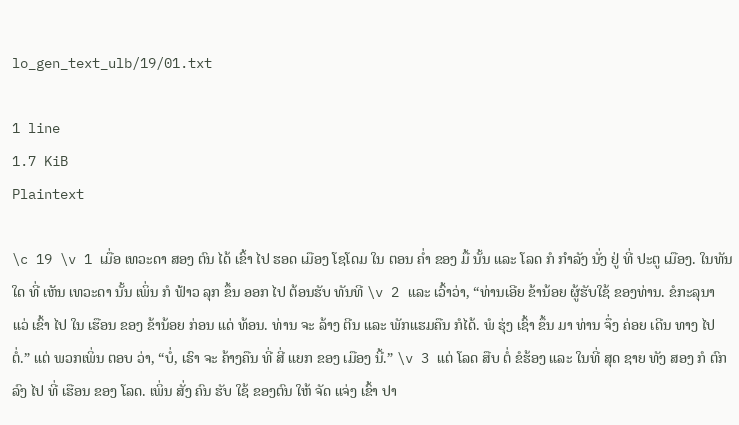lo_gen_text_ulb/19/01.txt

1 line
1.7 KiB
Plaintext

\c 19 \v 1 ເມື່ອ ເທວະດາ ສອງ ຕົນ ໄດ້ ເຂົ້າ ໄປ ຮອດ ເມືອງ ໂຊໂດມ ໃນ ຕອນ ຄ່ຳ ຂອງ ມື້ ນັ້ນ ແລະ ໂລດ ກໍ ກຳລັງ ນັ່ງ ຢູ່ ທີ່ ປະຕູ ເມືອງ. ໃນທັນ ໃດ ທີ່ ເຫັນ ເທວະດາ ນັ້ນ ເພິ່ນ ກໍ ຟ້າວ ລຸກ ຂຶ້ນ ອອກ ໄປ ຕ້ອນຮັບ ທັນທີ \v 2 ແລະ ເວົ້າວ່າ, “ທ່ານເອີຍ ຂ້ານ້ອຍ ຜູ້ຮັບໃຊ້ ຂອງທ່ານ. ຂໍກະລຸນາ ແວ່ ເຂົ້າ ໄປ ໃນ ເຮືອນ ຂອງ ຂ້ານ້ອຍ ກ່ອນ ແດ່ ທ້ອນ. ທ່ານ ຈະ ລ້າງ ຕີນ ແລະ ພັກແຮມຄືນ ກໍໄດ້. ພໍ ຮຸ່ງ ເຊົ້າ ຂຶ້ນ ມາ ທ່ານ ຈຶ່ງ ຄ່ອຍ ເດີນ ທາງ ໄປ ຕໍ່.” ແຕ່ ພວກເພິ່ນ ຕອບ ວ່າ, “ບໍ່, ເຮົາ ຈະ ຄ້າງຄືນ ທີ່ ສີ່ ແຍກ ຂອງ ເມືອງ ນີ້.” \v 3 ແຕ່ ໂລດ ສືບ ຕໍ່ ຂໍຮ້ອງ ແລະ ໃນທີ່ ສຸດ ຊາຍ ທັງ ສອງ ກໍ ຕົກ ລົງ ໄປ ທີ່ ເຮືອນ ຂອງ ໂລດ. ເພິ່ນ ສັ່ງ ຄົນ ຮັບ ໃຊ້ ຂອງຕົນ ໃຫ້ ຈັດ ແຈ່ງ ເຂົ້າ ປາ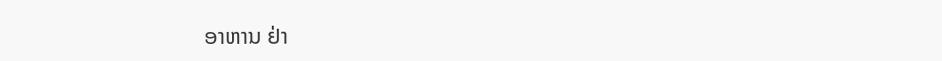ອາຫານ ຢ່າ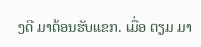ງດີ ມາຕ້ອນຮັບແຂກ. ເມື່ອ ຕຽມ ມາ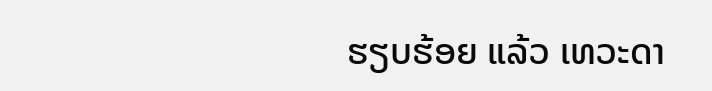ຮຽບຮ້ອຍ ແລ້ວ ເທວະດາ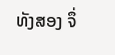ທັງສອງ ຈຶ່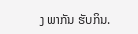ງ ພາກັນ ຮັບກິນ.